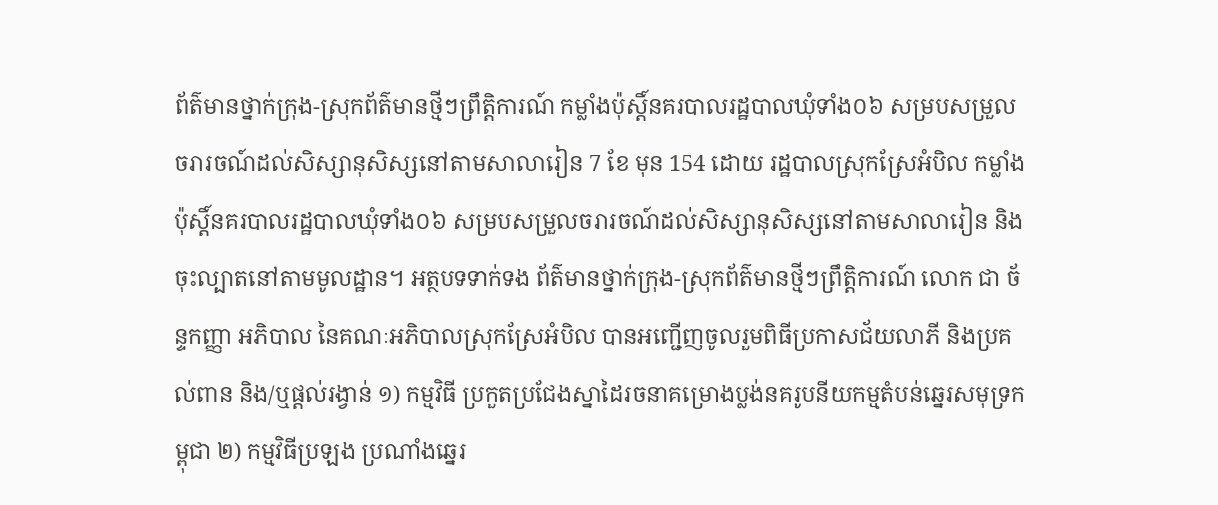ព័ត៌មានថ្នាក់ក្រុង-ស្រុកព័ត៌មានថ្មីៗព្រឹត្តិការណ៍ កម្លាំងប៉ុស្តិ៍នគរបាលរដ្ឋបាលឃុំទាំង០៦ សម្របសម្រួលចរារចណ៍ដល់សិស្សានុសិស្សនៅតាមសាលារៀន 7 ខែ មុន 154 ដោយ រដ្ឋបាលស្រុកស្រែអំបិល កម្លាំងប៉ុស្តិ៍នគរបាលរដ្ឋបាលឃុំទាំង០៦ សម្របសម្រួលចរារចណ៍ដល់សិស្សានុសិស្សនៅតាមសាលារៀន និងចុះល្បាតនៅតាមមូលដ្ឋាន។ អត្ថបទទាក់ទង ព័ត៌មានថ្នាក់ក្រុង-ស្រុកព័ត៌មានថ្មីៗព្រឹត្តិការណ៍ លោក ជា ច័ន្ទកញ្ញា អភិបាល នៃគណៈអភិបាលស្រុកស្រែអំបិល បានអញ្ជើញចូលរួមពិធីប្រកាសជ័យលាភី និងប្រគល់ពាន និង/ឬផ្តល់រង្វាន់ ១) កម្មវិធី ប្រកួតប្រជែងស្នាដៃរចនាគម្រោងប្លង់នគរូបនីយកម្មតំបន់ឆ្នេរសមុទ្រកម្ពុជា ២) កម្មវិធីប្រឡង ប្រណាំងឆ្នេរ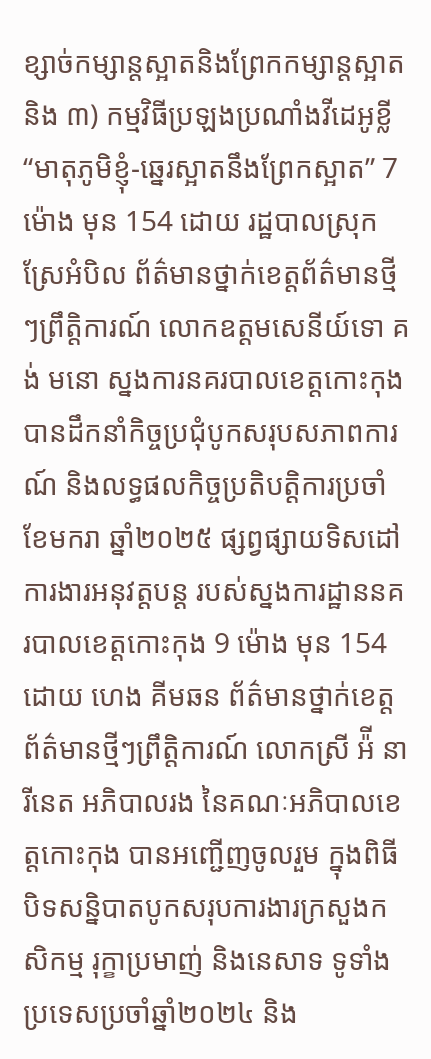ខ្សាច់កម្សាន្តស្អាតនិងព្រែកកម្សាន្តស្អាត និង ៣) កម្មវិធីប្រឡងប្រណាំងវីដេអូខ្លី “មាតុភូមិខ្ញុំ-ឆ្នេរស្អាតនឹងព្រែកស្អាត” 7 ម៉ោង មុន 154 ដោយ រដ្ឋបាលស្រុកស្រែអំបិល ព័ត៌មានថ្នាក់ខេត្តព័ត៌មានថ្មីៗព្រឹត្តិការណ៍ លោកឧត្តមសេនីយ៍ទោ គង់ មនោ ស្នងការនគរបាលខេត្តកោះកុង បានដឹកនាំកិច្ចប្រជុំបូកសរុបសភាពការណ៍ និងលទ្ធផលកិច្ចប្រតិបត្តិការប្រចាំខែមករា ឆ្នាំ២០២៥ ផ្សព្វផ្សាយទិសដៅការងារអនុវត្តបន្ត របស់ស្នងការដ្ឋាននគរបាលខេត្តកោះកុង 9 ម៉ោង មុន 154 ដោយ ហេង គីមឆន ព័ត៌មានថ្នាក់ខេត្តព័ត៌មានថ្មីៗព្រឹត្តិការណ៍ លោកស្រី អ៉ី នារីនេត អភិបាលរង នៃគណៈអភិបាលខេត្តកោះកុង បានអញ្ជើញចូលរួម ក្នុងពិធីបិទសន្និបាតបូកសរុបការងារក្រសួងកសិកម្ម រុក្ខាប្រមាញ់ និងនេសាទ ទូទាំងប្រទេសប្រចាំឆ្នាំ២០២៤ និង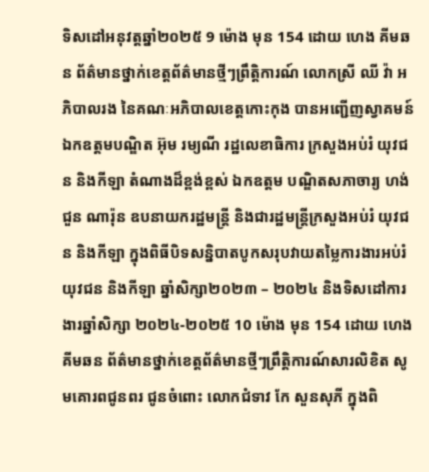ទិសដៅអនុវត្តឆ្នាំ២០២៥ 9 ម៉ោង មុន 154 ដោយ ហេង គីមឆន ព័ត៌មានថ្នាក់ខេត្តព័ត៌មានថ្មីៗព្រឹត្តិការណ៍ លោកស្រី ឈី វ៉ា អភិបាលរង នៃគណៈអភិបាលខេត្តកោះកុង បានអញ្ជើញស្វាគមន៍ឯកឧត្តមបណ្ឌិត អ៊ុម រម្យណី រដ្ឋលេខាធិការ ក្រសួងអប់រំ យុវជន និងកីឡា តំណាងដ៏ខ្ពង់ខ្ពស់ ឯកឧត្តម បណ្ឌិតសភាចារ្យ ហង់ជួន ណារ៉ុន ឧបនាយករដ្ឋមន្ត្រី និងជារដ្ឋមន្ត្រីក្រសួងអប់រំ យុវជន និងកីឡា ក្នុងពិធីបិទសន្និបាតបូកសរុបវាយតម្លៃការងារអប់រំ យុវជន និងកីឡា ឆ្នាំសិក្សា២០២៣ – ២០២៤ និងទិសដៅការងារឆ្នាំសិក្សា ២០២៤-២០២៥ 10 ម៉ោង មុន 154 ដោយ ហេង គីមឆន ព័ត៌មានថ្នាក់ខេត្តព័ត៌មានថ្មីៗព្រឹត្តិការណ៍សារលិខិត សូមគោរពជូនពរ ជូនចំពោះ លោកជំទាវ កែ សួនសុភី ក្នុងពិ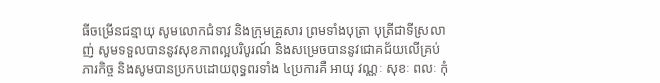ធីចម្រើនជន្មាយុ សូមលោកជំទាវ និងក្រុមគ្រួសារ ព្រមទាំងបុត្រា បុត្រីជាទីស្រលាញ់ សូមទទួលបាននូវសុខភាពល្អបរិបូរណ៍ និងសម្រេចបាននូវជោគជ័យលើគ្រប់ភារកិច្ច និងសូមបានប្រកបដោយពុទ្ធពរទាំង ៤ប្រការគឺ អាយុ វណ្ណៈ សុខៈ ពលៈ កុំ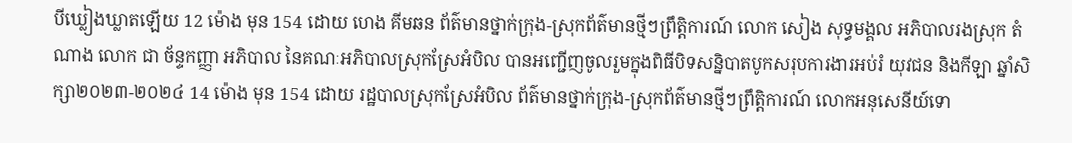បីឃ្លៀងឃ្លាតឡើយ 12 ម៉ោង មុន 154 ដោយ ហេង គីមឆន ព័ត៌មានថ្នាក់ក្រុង-ស្រុកព័ត៌មានថ្មីៗព្រឹត្តិការណ៍ លោក សៀង សុទ្ធមង្គល អភិបាលរងស្រុក តំណាង លោក ជា ច័ន្ទកញ្ញា អភិបាល នៃគណៈអភិបាលស្រុកស្រែអំបិល បានអញ្ជើញចូលរួមក្នុងពិធីបិទសន្និបាតបូកសរុបការងារអប់រំ យុវជន និងកីឡា ឆ្នាំសិក្សា២០២៣-២០២៤ 14 ម៉ោង មុន 154 ដោយ រដ្ឋបាលស្រុកស្រែអំបិល ព័ត៌មានថ្នាក់ក្រុង-ស្រុកព័ត៌មានថ្មីៗព្រឹត្តិការណ៍ លោកអនុសេនីយ៍ទោ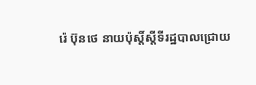រ៉េ ប៊ុនថេ នាយប៉ុស្តិ៍ស្ដីទីរដ្ឋបាលជ្រោយ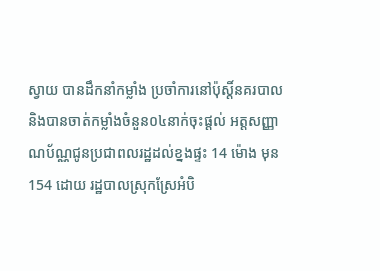ស្វាយ បានដឹកនាំកម្លាំង ប្រចាំការនៅប៉ុស្តិ៍នគរបាល និងបានចាត់កម្លាំងចំនួន០៤នាក់ចុះផ្ដល់ អត្តសញ្ញាណប័ណ្ណជូនប្រជាពលរដ្ឋដល់ខ្នងផ្ទះ 14 ម៉ោង មុន 154 ដោយ រដ្ឋបាលស្រុកស្រែអំបិ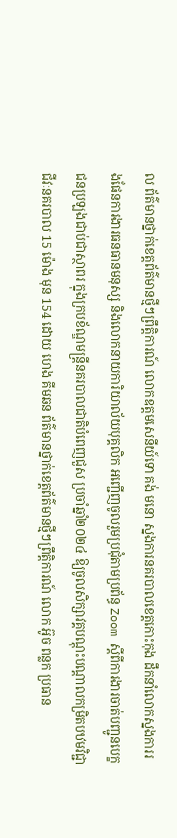ល ព័ត៌មានថ្នាក់ខេត្តព័ត៌មានថ្មីៗព្រឹត្តិការណ៍ លោកឧត្តមសេនីយ៍ទោ គង់ មនោ ស្នងការនគរបាលខេត្តកោះកុង ដឹកនាំលោកស្នងការរងផែនការងារធនធានមនុស្ស និងលោកនាយការិយាល័យបុគ្គលិក អញ្ជើញចូលរួមប្រជុំតាមប្រព័ន្ធ Zoom ស្តីពីការងារចាត់បញ្ជូនបេក្ខជនប្រឡងជាប់ជាស្ថាពរ ក្នុងក្របខ័ណ្ឌមន្ត្រីនគរបាលជាតិបំពេញជួស ប្រចាំឆ្នាំ២០២៤ ឱ្យចូលសិក្សាវគ្គបណ្តុះបណ្តាលកម្រិតបឋមវិជ្ជាជីវៈនគរបាល 15 ម៉ោង មុន 154 ដោយ ហេង គីមឆន ព័ត៌មានថ្នាក់ខេត្តព័ត៌មានថ្មីៗព្រឹត្តិការណ៍ លោក អ៊ូច ពន្លក ប្រធាន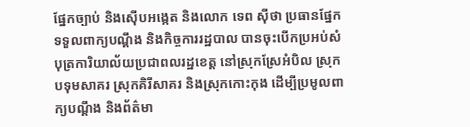ផ្នែកច្បាប់ និងស៊ើបអង្កេត និងលោក ទេព ស៊ីថា ប្រធានផ្នែកទទួលពាក្យបណ្ដឹង និងកិច្ចការរដ្ឋបាល បានចុះបើកប្រអប់សំបុត្រការិយាល័យប្រជាពលរដ្ឋខេត្ត នៅស្រុកស្រែអំបិល ស្រុកបទុមសាគរ ស្រុកគិរីសាគរ និងស្រុកកោះកុង ដើម្បីប្រមូលពាក្យបណ្តឹង និងព័ត៌មា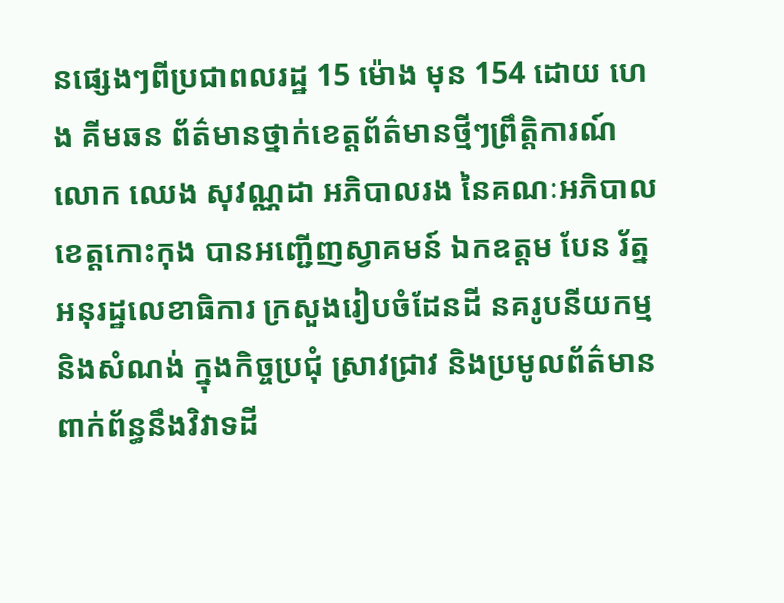នផ្សេងៗពីប្រជាពលរដ្ឋ 15 ម៉ោង មុន 154 ដោយ ហេង គីមឆន ព័ត៌មានថ្នាក់ខេត្តព័ត៌មានថ្មីៗព្រឹត្តិការណ៍ លោក ឈេង សុវណ្ណដា អភិបាលរង នៃគណៈអភិបាលខេត្តកោះកុង បានអញ្ជើញស្វាគមន៍ ឯកឧត្តម បែន រ័ត្ន អនុរដ្ឋលេខាធិការ ក្រសួងរៀបចំដែនដី នគរូបនីយកម្ម និងសំណង់ ក្នុងកិច្ចប្រជុំ ស្រាវជ្រាវ និងប្រមូលព័ត៌មានពាក់ព័ន្ធនឹងវិវាទដី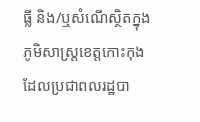ធ្លី និង/ឬសំណើស្ថិតក្នុងភូមិសាស្ត្រខេត្តកោះកុង ដែលប្រជាពលរដ្ឋបា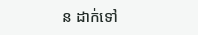ន ដាក់ទៅ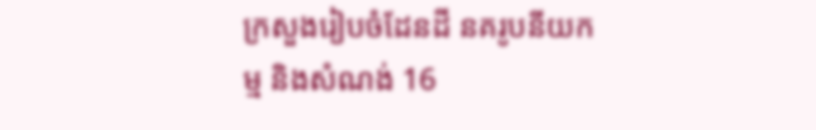ក្រសួងរៀបចំដែនដី នគរូបនីយកម្ម និងសំណង់ 16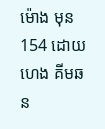ម៉ោង មុន 154 ដោយ ហេង គីមឆន